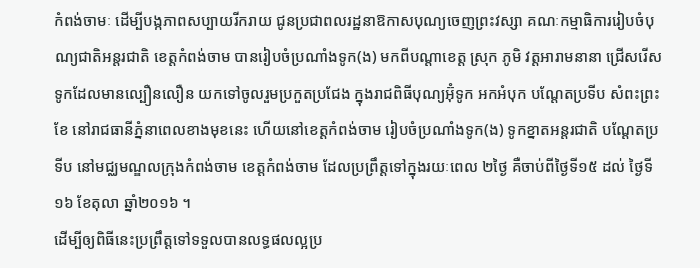កំពង់ចាមៈ ដើម្បីបង្កភាពសប្បាយរីករាយ ជូនប្រជាពលរដ្ឋនាឱកាសបុណ្យចេញព្រះវស្សា គណៈកម្មាធិការរៀបចំបុណ្យជាតិអន្តរជាតិ ខេត្តកំពង់ចាម បានរៀបចំប្រណាំងទូក(ង) មកពីបណ្តាខេត្ត ស្រុក ភូមិ វត្តអារាមនានា ជ្រើសរើសទូកដែលមានល្បឿនលឿន យកទៅចូលរួមប្រកួតប្រជែង ក្នុងរាជពិធីបុណ្យអ៊ុំទូក អកអំបុក បណ្តែតប្រទីប សំពះព្រះខែ នៅរាជធានីភ្នំនាពេលខាងមុខនេះ ហើយនៅខេត្តកំពង់ចាម រៀបចំប្រណាំងទូក(ង) ទូកខ្នាតអន្តរជាតិ បណ្តែតប្រទីប នៅមជ្ឈមណ្ឌលក្រុងកំពង់ចាម ខេត្តកំពង់ចាម ដែលប្រព្រឹត្តទៅក្នុងរយៈពេល ២ថ្ងៃ គឺចាប់ពីថ្ងៃទី១៥ ដល់ ថ្ងៃទី១៦ ខែតុលា ឆ្នាំ២០១៦ ។
ដើម្បីឲ្យពិធីនេះប្រព្រឹត្តទៅទទួលបានលទ្ធផលល្អប្រ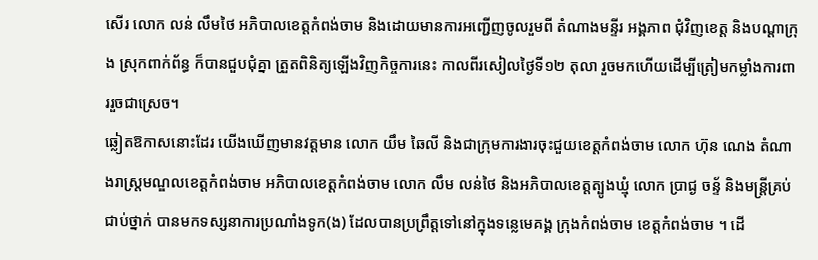សើរ លោក លន់ លឹមថៃ អភិបាលខេត្តកំពង់ចាម និងដោយមានការអញ្ជើញចូលរួមពី តំណាងមន្ទីរ អង្គភាព ជុំវិញខេត្ត និងបណ្តាក្រុង ស្រុកពាក់ព័ន្ធ ក៏បានជួបជុំគ្នា ត្រួតពិនិត្យឡើងវិញកិច្ចការនេះ កាលពីរសៀលថ្ងៃទី១២ តុលា រួចមកហើយដើម្បីត្រៀមកម្លាំងការពាររួចជាស្រេច។
ឆ្លៀតឱកាសនោះដែរ យើងឃើញមានវត្តមាន លោក យឹម ឆៃលី និងជាក្រុមការងារចុះជួយខេត្តកំពង់ចាម លោក ហ៊ុន ណេង តំណាងរាស្រ្តមណ្ឌលខេត្តកំពង់ចាម អភិបាលខេត្តកំពង់ចាម លោក លឹម លន់ថៃ និងអភិបាលខេត្តត្បូងឃ្មុំ លោក ប្រាជ្ង ចន្ទ័ និងមន្ត្រីគ្រប់ជាប់ថ្នាក់ បានមកទស្សនាការប្រណាំងទូក(ង) ដែលបានប្រព្រឹត្តទៅនៅក្នុងទន្លេមេគង្គ ក្រុងកំពង់ចាម ខេត្តកំពង់ចាម ។ ដើ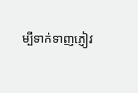ម្បីទាក់ទាញភ្ញៀវ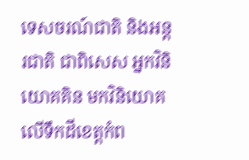ទេសចរណ៍ជាតិ និងអន្តរជាតិ ជាពិសេស អ្នកវិនិយោគគិន មកវិនិយោគលើទឹកដីខេត្តកំព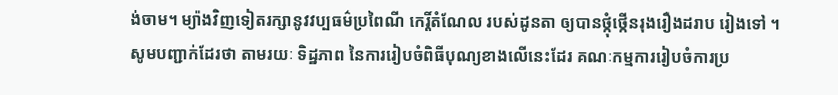ង់ចាម។ ម្យ៉ាងវិញទៀតរក្សានូវវប្បធម៌ប្រពៃណី កេរ្តិ៍តំណែល របស់ដូនតា ឲ្យបានថ្កុំថ្កើនរុងរឿងដរាប រៀងទៅ ។
សូមបញ្ជាក់ដែរថា តាមរយៈ ទិដ្ឋភាព នៃការរៀបចំពិធីបុណ្យខាងលើនេះដែរ គណៈកម្មការរៀបចំការប្រ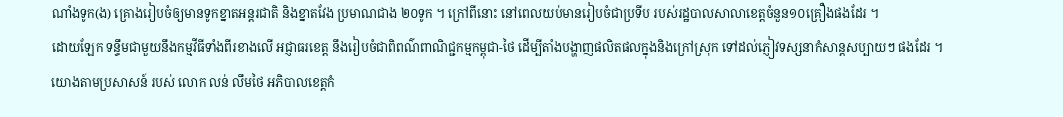ណាំងទូក(ង) គ្រោងរៀបចំឲ្យមានទូកខ្នាតអន្តរជាតិ និងខ្នាតវែង ប្រមាណជាង ២០ទូក ។ ក្រៅពីនោះ នៅពេលយប់មានរៀបចំជាប្រទីប របស់រដ្ឋបាលសាលាខេត្តចំនួន១០គ្រឿងផងដែរ ។
ដោយឡែក ទន្ទឹមជាមួយនឹងកម្មវីធីទាំងពីរខាងលើ អជ្ញាធរខេត្ត នឹងរៀបចំជាពិពណ៌ពាណិជ្ជកម្មកម្ពុជា-ថៃ ដើម្បីតាំងបង្ហាញផលិតផលក្នុងនិងក្រៅស្រុក ទៅដល់ភ្ញៀវទស្សនាកំសាន្តសប្បាយៗ ផងដែរ ។
យោងតាមប្រសាសន៍ របស់ លោក លន់ លឹមថៃ អភិបាលខេត្តកំ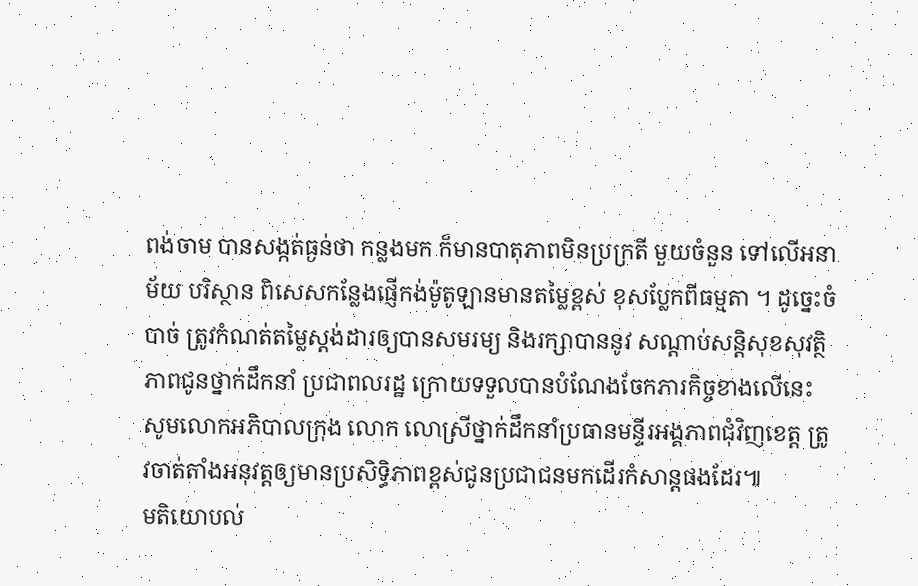ពង់ចាម បានសង្កត់ធ្ងន់ថា កន្លងមក ក៏មានបាតុភាពមិនប្រក្រតី មួយចំនួន ទៅលើអនាម័យ បរិស្ថាន ពិសេសកន្លែងផ្ញើកង់ម៉ូតូឡានមានតម្លៃខ្ពស់ ខុសប្លែកពីធម្មតា ។ ដូច្នេះចំបាច់ ត្រូវកំណត់តម្លៃស្តង់ដារឲ្យបានសមរម្យ និងរក្សាបាននូវ សណ្តាប់សន្តិសុខសុវត្ថិភាពជូនថ្នាក់ដឹកនាំ ប្រជាពលរដ្ឋ ក្រោយទទួលបានបំណែងចែកភារកិច្ចខាងលើនេះ សូមលោកអភិបាលក្រុង លោក លោស្រីថ្នាក់ដឹកនាំប្រធានមន្ទីរអង្គភាពជុំវិញខេត្ត ត្រូវចាត់តាំងអនុវត្តឲ្យមានប្រសិទ្ធិភាពខ្ពស់ជូនប្រជាជនមកដើរកំសាន្តផងដែរ៕
មតិយោបល់